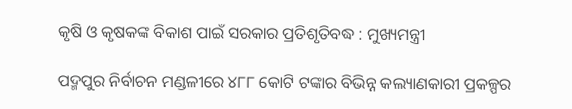କୃଷି ଓ କୃଷକଙ୍କ ବିକାଶ ପାଇଁ ସରକାର ପ୍ରତିଶୃତିବଦ୍ଧ : ମୁଖ୍ୟମନ୍ତ୍ରୀ

ପଦ୍ମପୁର ନିର୍ବାଚନ ମଣ୍ଡଳୀରେ ୪୮୮ କୋଟି ଟଙ୍କାର ବିଭିନ୍ନ କଲ୍ୟାଣକାରୀ ପ୍ରକଳ୍ପର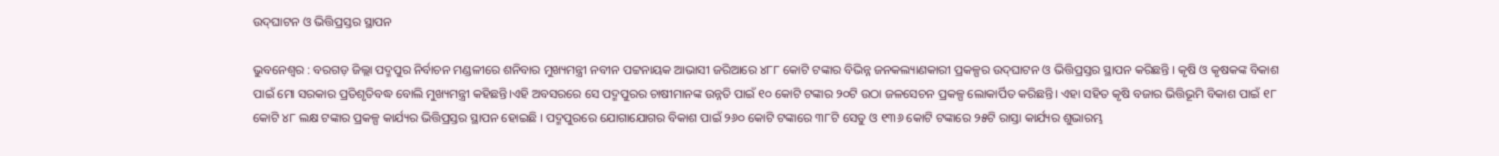ଉଦ୍‌‌ଘାଟନ ଓ ଭିତ୍ତିପ୍ରସ୍ତର ସ୍ଥାପନ

ଭୁବନେଶ୍ବର : ବରଗଡ଼ ଜିଲ୍ଲା ପଦ୍ମପୁର ନିର୍ବାଚନ ମଣ୍ଡଳୀରେ ଶନିବାର ମୁଖ୍ୟମନ୍ତ୍ରୀ ନବୀନ ପଟ୍ଟନାୟକ ଆଭାସୀ ଜରିଆରେ ୪୮୮ କୋଟି ଟଙ୍କାର ବିଭିନ୍ନ ଜନକଲ୍ୟାଣକାରୀ ପ୍ରକଳ୍ପର ଉଦ୍‌‌ଘାଟନ ଓ ଭିତ୍ତିପ୍ରସ୍ତର ସ୍ଥାପନ କରିଛନ୍ତି । କୃଷି ଓ କୃଷକଙ୍କ ବିକାଶ ପାଇଁ ମୋ ସରକାର ପ୍ରତିଶୃତିବଦ୍ଧ ବୋଲି ମୁଖ୍ୟମନ୍ତ୍ରୀ କହିଛନ୍ତି।ଏହି ଅବସରରେ ସେ ପଦ୍ମପୁରର ଚାଷୀମାନଙ୍କ ଉନ୍ନତି ପାଇଁ ୧୦ କୋଟି ଟଙ୍କାର ୨୦ଟି ଉଠା ଜଳସେଚନ ପ୍ରକଳ୍ପ ଲୋକାର୍ପିତ କରିଛନ୍ତି। ଏହା ସହିତ କୃଷି ବଜାର ଭିତ୍ତିଭୂମି ବିକାଶ ପାଇଁ ୧୮ କୋଟି ୪୮ ଲକ୍ଷ ଟଙ୍କାର ପ୍ରକଳ୍ପ କାର୍ଯ୍ୟର ଭିତ୍ତିପ୍ରସ୍ତର ସ୍ଥାପନ ହୋଇଛି । ପଦ୍ମପୁରରେ ଯୋଗାଯୋଗର ବିକାଶ ପାଇଁ ୨୬୦ କୋଟି ଟଙ୍କାରେ ୩୮ଟି ସେତୁ ଓ ୧୩୬ କୋଟି ଟଙ୍କାରେ ୨୫ଟି ରାସ୍ତା କାର୍ଯ୍ୟର ଶୁଭାରମ୍ଭ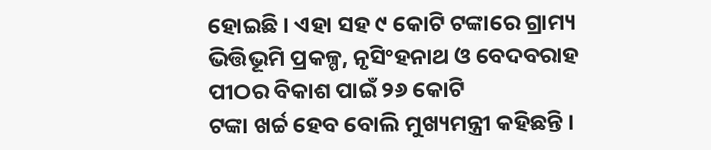ହୋଇଛି । ଏହା ସହ ୯ କୋଟି ଟଙ୍କାରେ ଗ୍ରାମ୍ୟ ଭିତ୍ତିଭୂମି ପ୍ରକଳ୍ପ, ନୃସିଂହନାଥ ଓ ବେଦବରାହ ପୀଠର ବିକାଶ ପାଇଁ ୨୬ କୋଟି
ଟଙ୍କା ଖର୍ଚ୍ଚ ହେବ ବୋଲି ମୁଖ୍ୟମନ୍ତ୍ରୀ କହିଛନ୍ତି ।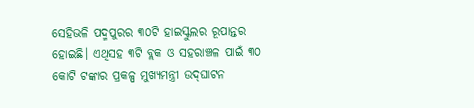ସେହିଭଳି ପଦ୍ମପୁରର ୩୦ଟି ହାଇସ୍କୁଲର ରୂପାନ୍ତର ହୋଇଛି। ଏଥିସହ ୩ଟି ବ୍ଲକ ଓ ସହରାଞ୍ଚଳ ପାଇଁ ୩୦ କୋଟି ଟଙ୍କାର ପ୍ରକଳ୍ପ ମୁଖ୍ୟମନ୍ତ୍ରୀ ଉଦ୍‌‌ଘାଟନ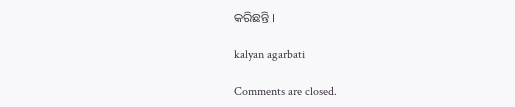କରିଛନ୍ତି ।

kalyan agarbati

Comments are closed.